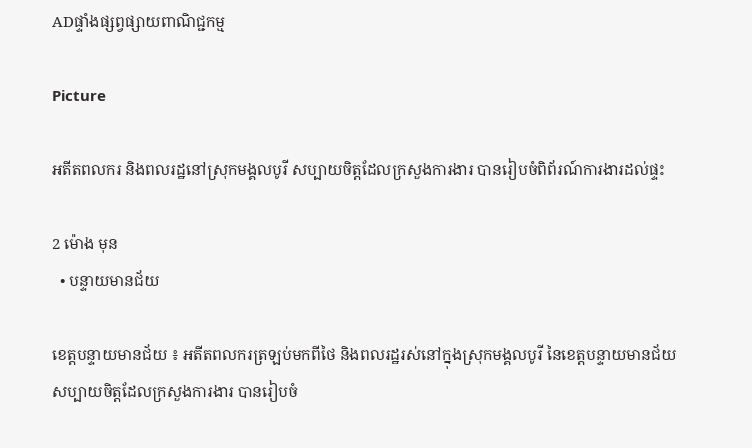ADផ្ទាំងផ្សព្វផ្សាយពាណិជ្ជកម្ម

Picture

អតីតពលករ និងពលរដ្ឋនៅស្រុកមង្គលបូរី សប្បាយចិត្តដែលក្រសួងការងារ បានរៀបចំពិព័រណ៍ការងារដល់ផ្ទះ

2 ម៉ោង មុន
  • បន្ទាយមានជ័យ

ខេត្តបន្ទាយមានជ័យ ៖ អតីតពលករត្រឡប់មកពីថៃ និងពលរដ្ឋរស់នៅក្នុងស្រុកមង្គលបូរី នៃខេត្តបន្ទាយមានជ័យ សប្បាយចិត្តដែលក្រសួងការងារ បានរៀបចំ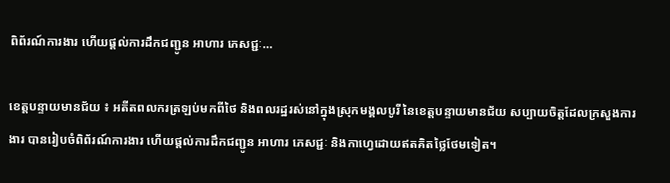ពិព័រណ៍ការងារ ហើយផ្ដល់ការដឹកជញ្ជូន អាហារ ភេសជ្ជៈ…

ខេត្តបន្ទាយមានជ័យ ៖ អតីតពលករត្រឡប់មកពីថៃ និងពលរដ្ឋរស់នៅក្នុងស្រុកមង្គលបូរី នៃខេត្តបន្ទាយមានជ័យ សប្បាយចិត្តដែលក្រសួងការងារ បានរៀបចំពិព័រណ៍ការងារ ហើយផ្ដល់ការដឹកជញ្ជូន អាហារ ភេសជ្ជៈ និងកាហ្វេដោយឥតគិតថ្លៃថែមទៀត។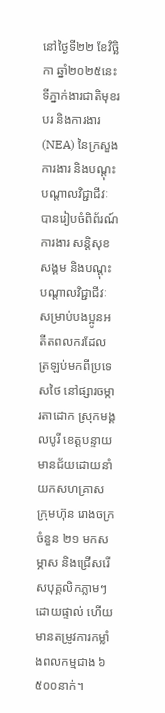នៅថ្ងៃទី២២ ខែវិច្ឆិកា ឆ្នាំ២០២៥នេះ ទីភ្នាក់ងារជាតិមុខរបរ និងការងារ (NEA) នៃក្រសួងការងារ និងបណ្តុះបណ្តាលវិជ្ជាជីវៈ បានរៀបចំពិព័រណ៍ការងារ សន្តិសុខសង្គម និងបណ្តុះបណ្តាលវិជ្ជាជីវៈ សម្រាប់បងប្អូនអតីតពលករដែលត្រឡប់មកពីប្រទេសថៃ នៅផ្សារចម្ការតាដោក ស្រុកមង្គលបូរី ខេត្តបន្ទាយមានជ័យដោយនាំយកសហគ្រាស ក្រុមហ៊ុន រោងចក្រ ចំនួន ២១ មកសម្ភាស និងជ្រើសរើសបុគ្គលិកភ្លាមៗដោយផ្ទាល់ ហើយមានតម្រូវការកម្លាំងពលកម្មជាង ៦ ៥០០នាក់។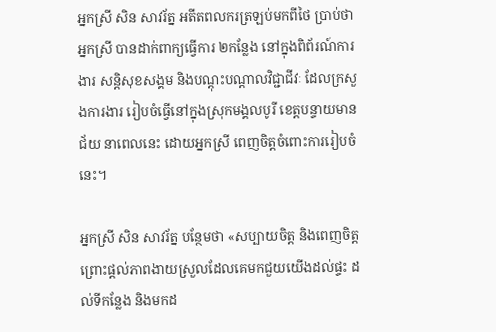អ្នកស្រី សិន សាវរ័ត្ន អតីតពលករត្រឡប់មកពីថៃ ប្រាប់ថា អ្នកស្រី បានដាក់ពាក្យធ្វើការ ២កន្លែង នៅក្នុងពិព័រណ៍ការងារ សន្តិសុខសង្គម និងបណ្តុះបណ្តាលវិជ្ជាជីវៈ ដែលក្រសួងការងារ រៀបចំធ្វើនៅក្នុងស្រុកមង្គលបូរី ខេត្តបន្ទាយមានជ័យ នាពេលនេះ ដោយអ្នកស្រី ពេញចិត្តចំពោះការរៀបចំនេះ។

អ្នកស្រី សិន សាវរ័ត្ន បន្ថែមថា «សប្បាយចិត្ត និងពេញចិត្ត ព្រោះផ្ដល់ភាពងាយស្រួលដែលគេមកជួយយើងដល់ផ្ទះ ដល់ទីកន្លែង និងមកដ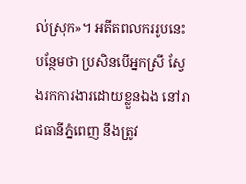ល់ស្រុក»។ អតីតពលកររូបនេះ បន្ថែមថា ប្រសិនបើអ្នកស្រី ស្វែងរកការងារដោយខ្លួនឯង នៅរាជធានីភ្នំពេញ នឹងត្រូវ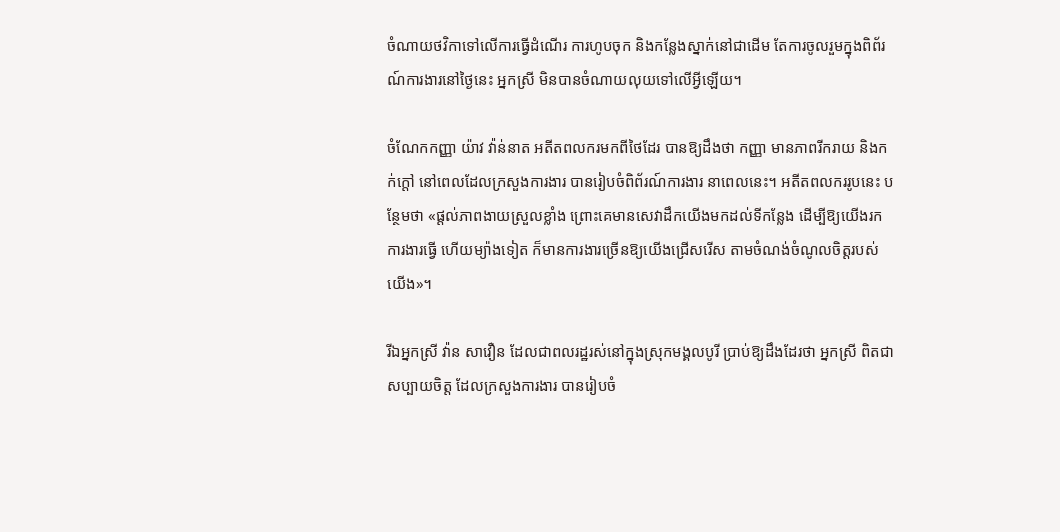ចំណាយថវិកាទៅលើការធ្វើដំណើរ ការហូបចុក និងកន្លែងស្នាក់នៅជាដើម តែការចូលរួមក្នុងពិព័រណ៍ការងារនៅថ្ងៃនេះ អ្នកស្រី មិនបានចំណាយលុយទៅលើអ្វីឡើយ។

ចំណែកកញ្ញា យ៉ាវ វ៉ាន់នាត អតីតពលករមកពីថៃដែរ បានឱ្យដឹងថា កញ្ញា មានភាពរីករាយ និងកក់ក្ដៅ នៅពេលដែលក្រសួងការងារ បានរៀបចំពិព័រណ៍ការងារ នាពេលនេះ។ អតីតពលកររូបនេះ បន្ថែមថា «ផ្ដល់ភាពងាយស្រួលខ្លាំង ព្រោះគេមានសេវាដឹកយើងមកដល់ទីកន្លែង ដើម្បីឱ្យយើងរកការងារធ្វើ ហើយម្យ៉ាងទៀត ក៏មានការងារច្រើនឱ្យយើងជ្រើសរើស តាមចំណង់ចំណូលចិត្តរបស់យើង»។

រីឯអ្នកស្រី វ៉ាន សាវឿន ដែលជាពលរដ្ឋរស់នៅក្នុងស្រុកមង្គលបូរី ប្រាប់ឱ្យដឹងដែរថា អ្នកស្រី ពិតជាសប្បាយចិត្ត ដែលក្រសួងការងារ បានរៀបចំ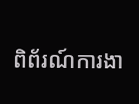ពិព័រណ៍ការងា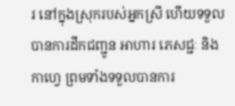រ នៅក្នុងស្រុករបស់អ្នកស្រី ហើយទទួលបានការដឹកជញ្ជូន អាហារ ភេសជ្ជៈ និងកាហ្វេ ព្រមទាំងទទួលបានការ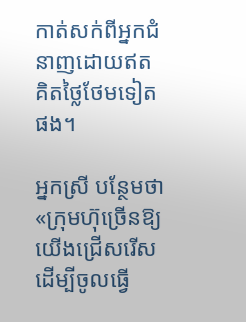កាត់សក់ពីអ្នកជំនាញដោយឥតគិតថ្លៃថែមទៀតផង។

អ្នកស្រី បន្ថែមថា «ក្រុមហ៊ុច្រើនឱ្យយើងជ្រើសរើស ដើម្បីចូលធ្វើ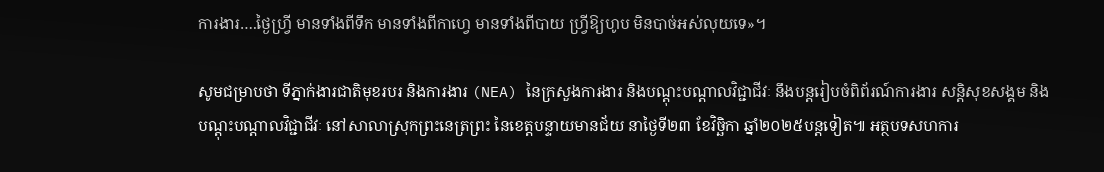ការងារ….ថ្ងៃហ្វ្រី មានទាំងពីទឹក មានទាំងពីកាហ្វេ មានទាំងពីបាយ ហ្វ្រីឱ្យហូប មិនបាច់អស់លុយទេ»។

សូមជម្រាបថា ទីភ្នាក់ងារជាតិមុខរបរ និងការងារ (NEA) នៃក្រសួងការងារ និងបណ្ដុះបណ្ដាលវិជ្ជាជីវៈ នឹងបន្តរៀបចំពិព័រណ៍ការងារ សន្តិសុខសង្គម និងបណ្តុះបណ្តាលវិជ្ជាជីវៈ នៅសាលាស្រុកព្រះនេត្រព្រះ នៃខេត្តបន្ទាយមានជ័យ នាថ្ងៃទី២៣ ខែវិច្ឆិកា ឆ្នាំ២០២៥បន្តទៀត៕ អត្ថបទសហការ